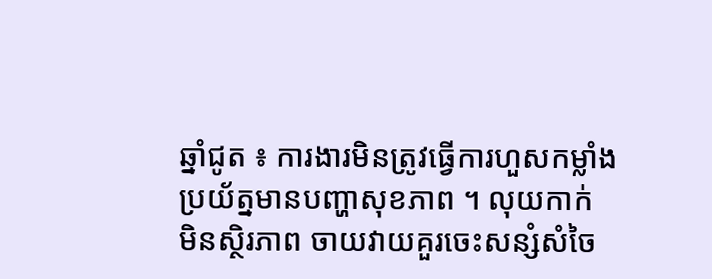ឆ្នាំជូត ៖ ការងារមិនត្រូវធ្វើការហួសកម្លាំង ប្រយ័ត្នមានបញ្ហាសុខភាព ។ លុយកាក់ មិនស្ថិរភាព ចាយវាយគួរចេះសន្សំសំចៃ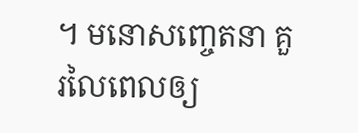។ មនោសញ្ចេតនា គួរលៃពេលឲ្យ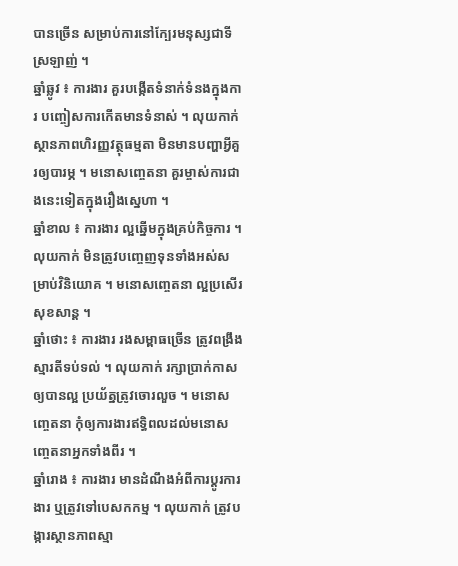បានច្រើន សម្រាប់ការនៅក្បែរមនុស្សជាទីស្រឡាញ់ ។
ឆ្នាំឆ្លូវ ៖ ការងារ គួរបង្កើតទំនាក់ទំនងក្នុងការ បញ្ចៀសការកើតមានទំនាស់ ។ លុយកាក់ ស្ថានភាពហិរញ្ញវត្ថុធម្មតា មិនមានបញ្ហាអ្វីគួរឲ្យបារម្ភ ។ មនោសញ្ចេតនា គួរម្ចាស់ការជាងនេះទៀតក្នុងរឿងស្នេហា ។
ឆ្នាំខាល ៖ ការងារ ល្អឆ្នើមក្នុងគ្រប់កិច្ចការ ។ លុយកាក់ មិនត្រូវបញ្ចេញទុនទាំងអស់សម្រាប់វិនិយោគ ។ មនោសញ្ចេតនា ល្អប្រសើរ សុខសាន្ត ។
ឆ្នាំថោះ ៖ ការងារ រងសម្ពាធច្រើន ត្រូវពង្រឹងស្មារតីទប់ទល់ ។ លុយកាក់ រក្សាប្រាក់កាសឲ្យបានល្អ ប្រយ័ត្នត្រូវចោរលួច ។ មនោសញ្ចេតនា កុំឲ្យការងារឥទ្ធិពលដល់មនោសញ្ចេតនាអ្នកទាំងពីរ ។
ឆ្នាំរោង ៖ ការងារ មានដំណឹងអំពីការប្តូរការងារ ឬត្រូវទៅបេសកកម្ម ។ លុយកាក់ ត្រូវបង្ការស្ថានភាពស្មា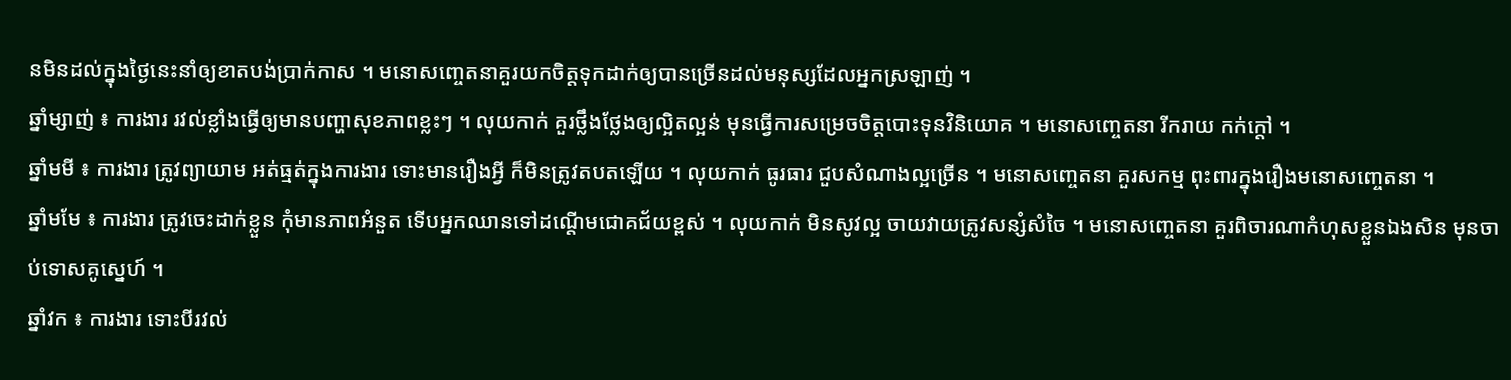នមិនដល់ក្នុងថ្ងៃនេះនាំឲ្យខាតបង់ប្រាក់កាស ។ មនោសញ្ចេតនាគួរយកចិត្តទុកដាក់ឲ្យបានច្រើនដល់មនុស្សដែលអ្នកស្រឡាញ់ ។
ឆ្នាំម្សាញ់ ៖ ការងារ រវល់ខ្លាំងធ្វើឲ្យមានបញ្ហាសុខភាពខ្លះៗ ។ លុយកាក់ គួរថ្លឹងថ្លែងឲ្យល្អិតល្អន់ មុនធ្វើការសម្រេចចិត្តបោះទុនវិនិយោគ ។ មនោសញ្ចេតនា រីករាយ កក់ក្តៅ ។
ឆ្នាំមមី ៖ ការងារ ត្រូវព្យាយាម អត់ធ្មត់ក្នុងការងារ ទោះមានរឿងអ្វី ក៏មិនត្រូវតបតឡើយ ។ លុយកាក់ ធូរធារ ជួបសំណាងល្អច្រើន ។ មនោសញ្ចេតនា គួរសកម្ម ពុះពារក្នុងរឿងមនោសញ្ចេតនា ។
ឆ្នាំមមែ ៖ ការងារ ត្រូវចេះដាក់ខ្លួន កុំមានភាពអំនួត ទើបអ្នកឈានទៅដណ្តើមជោគជ័យខ្ពស់ ។ លុយកាក់ មិនសូវល្អ ចាយវាយត្រូវសន្សំសំចៃ ។ មនោសញ្ចេតនា គួរពិចារណាកំហុសខ្លួនឯងសិន មុនចាប់ទោសគូស្នេហ៍ ។
ឆ្នាំវក ៖ ការងារ ទោះបីរវល់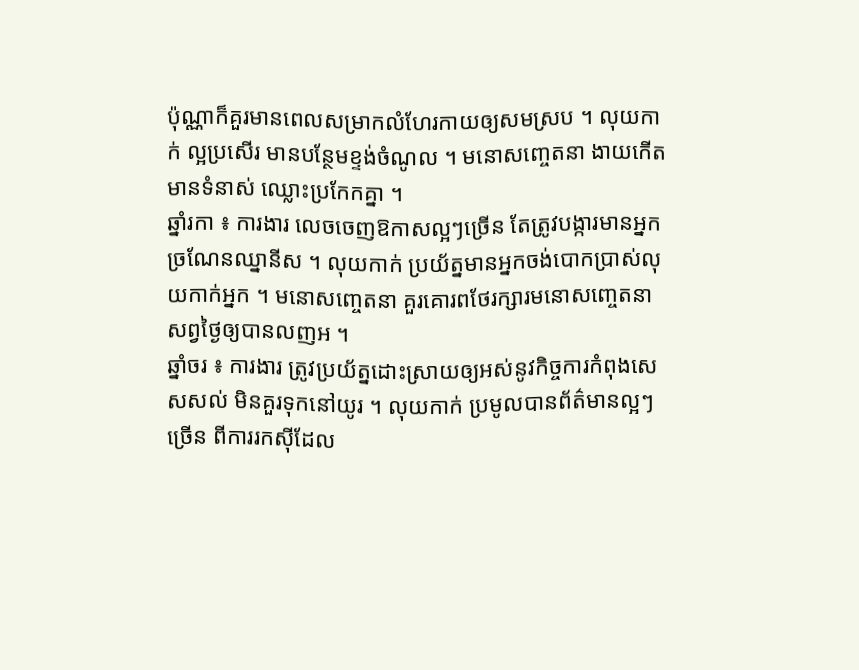ប៉ុណ្ណាក៏គួរមានពេលសម្រាកលំហែរកាយឲ្យសមស្រប ។ លុយកាក់ ល្អប្រសើរ មានបន្ថែមខ្ទង់ចំណូល ។ មនោសញ្ចេតនា ងាយកើតមានទំនាស់ ឈ្លោះប្រកែកគ្នា ។
ឆ្នាំរកា ៖ ការងារ លេចចេញឱកាសល្អៗច្រើន តែត្រូវបង្ការមានអ្នកច្រណែនឈ្នានីស ។ លុយកាក់ ប្រយ័ត្នមានអ្នកចង់បោកប្រាស់លុយកាក់អ្នក ។ មនោសញ្ចេតនា គួរគោរពថែរក្សារមនោសញ្ចេតនាសព្វថ្ងៃឲ្យបានលញអ ។
ឆ្នាំចរ ៖ ការងារ ត្រូវប្រយ័ត្នដោះស្រាយឲ្យអស់នូវកិច្ចការកំពុងសេសសល់ មិនគួរទុកនៅយូរ ។ លុយកាក់ ប្រមូលបានព័ត៌មានល្អៗច្រើន ពីការរកស៊ីដែល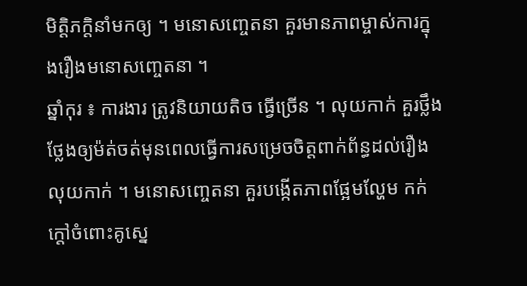មិត្តិភក្តិនាំមកឲ្យ ។ មនោសញ្ចេតនា គួរមានភាពម្ចាស់ការក្នុងរឿងមនោសញ្ចេតនា ។
ឆ្នាំកុរ ៖ ការងារ ត្រូវនិយាយតិច ធ្វើច្រើន ។ លុយកាក់ គួរថ្លឹងថ្លែងឲ្យម៉ត់ចត់មុនពេលធ្វើការសម្រេចចិត្តពាក់ព័ន្ធដល់រឿងលុយកាក់ ។ មនោសញ្ចេតនា គួរបង្កើតភាពផ្អែមល្ហែម កក់ក្តៅចំពោះគូស្នេ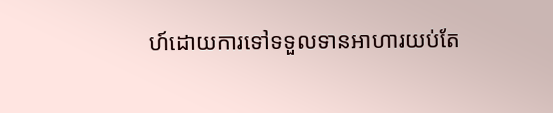ហ៍ដោយការទៅទទួលទានអាហារយប់តែ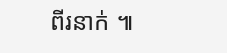ពីរនាក់ ៕